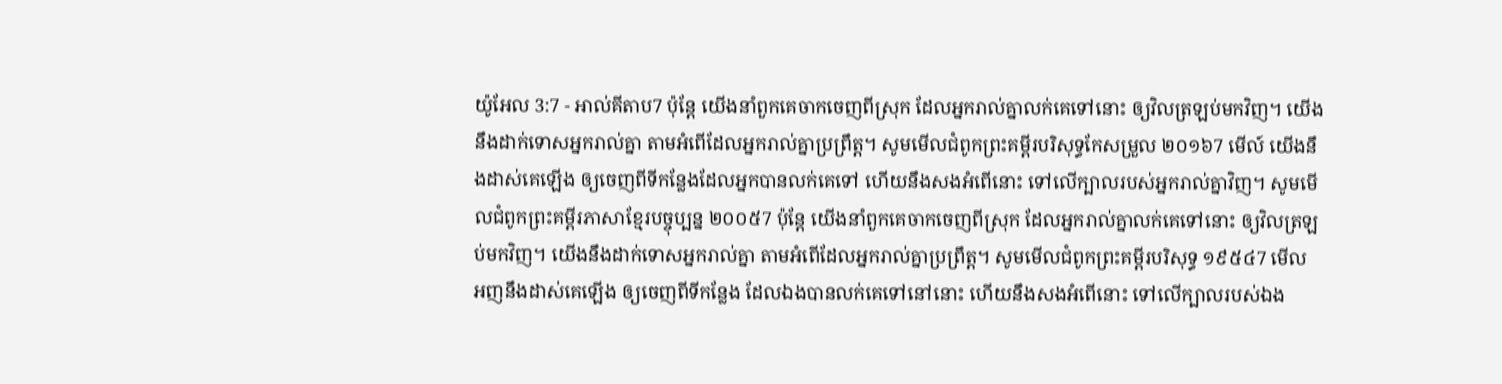យ៉ូអែល 3:7 - អាល់គីតាប7 ប៉ុន្តែ យើងនាំពួកគេចាកចេញពីស្រុក ដែលអ្នករាល់គ្នាលក់គេទៅនោះ ឲ្យវិលត្រឡប់មកវិញ។ យើងនឹងដាក់ទោសអ្នករាល់គ្នា តាមអំពើដែលអ្នករាល់គ្នាប្រព្រឹត្ត។ សូមមើលជំពូកព្រះគម្ពីរបរិសុទ្ធកែសម្រួល ២០១៦7 មើល៍ យើងនឹងដាស់គេឡើង ឲ្យចេញពីទីកន្លែងដែលអ្នកបានលក់គេទៅ ហើយនឹងសងអំពើនោះ ទៅលើក្បាលរបស់អ្នករាល់គ្នាវិញ។ សូមមើលជំពូកព្រះគម្ពីរភាសាខ្មែរបច្ចុប្បន្ន ២០០៥7 ប៉ុន្តែ យើងនាំពួកគេចាកចេញពីស្រុក ដែលអ្នករាល់គ្នាលក់គេទៅនោះ ឲ្យវិលត្រឡប់មកវិញ។ យើងនឹងដាក់ទោសអ្នករាល់គ្នា តាមអំពើដែលអ្នករាល់គ្នាប្រព្រឹត្ត។ សូមមើលជំពូកព្រះគម្ពីរបរិសុទ្ធ ១៩៥៤7 មើល អញនឹងដាស់គេឡើង ឲ្យចេញពីទីកន្លែង ដែលឯងបានលក់គេទៅនៅនោះ ហើយនឹងសងអំពើនោះ ទៅលើក្បាលរបស់ឯង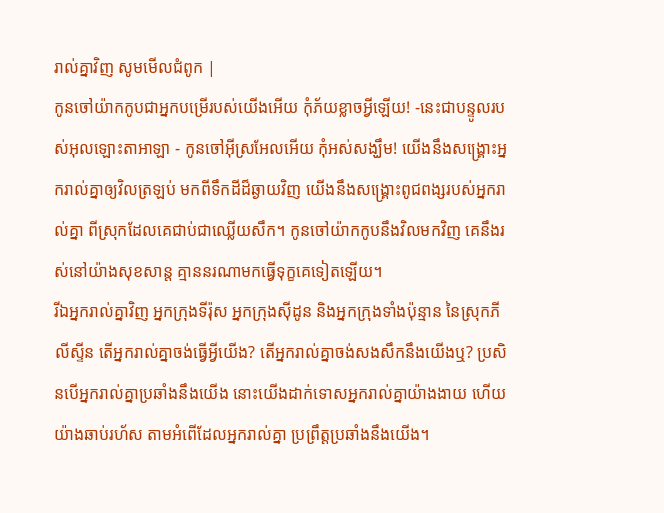រាល់គ្នាវិញ សូមមើលជំពូក |
កូនចៅយ៉ាកកូបជាអ្នកបម្រើរបស់យើងអើយ កុំភ័យខ្លាចអ្វីឡើយ! -នេះជាបន្ទូលរបស់អុលឡោះតាអាឡា - កូនចៅអ៊ីស្រអែលអើយ កុំអស់សង្ឃឹម! យើងនឹងសង្គ្រោះអ្នករាល់គ្នាឲ្យវិលត្រឡប់ មកពីទឹកដីដ៏ឆ្ងាយវិញ យើងនឹងសង្គ្រោះពូជពង្សរបស់អ្នករាល់គ្នា ពីស្រុកដែលគេជាប់ជាឈ្លើយសឹក។ កូនចៅយ៉ាកកូបនឹងវិលមកវិញ គេនឹងរស់នៅយ៉ាងសុខសាន្ត គ្មាននរណាមកធ្វើទុក្ខគេទៀតឡើយ។
រីឯអ្នករាល់គ្នាវិញ អ្នកក្រុងទីរ៉ុស អ្នកក្រុងស៊ីដូន និងអ្នកក្រុងទាំងប៉ុន្មាន នៃស្រុកភីលីស្ទីន តើអ្នករាល់គ្នាចង់ធ្វើអ្វីយើង? តើអ្នករាល់គ្នាចង់សងសឹកនឹងយើងឬ? ប្រសិនបើអ្នករាល់គ្នាប្រឆាំងនឹងយើង នោះយើងដាក់ទោសអ្នករាល់គ្នាយ៉ាងងាយ ហើយយ៉ាងឆាប់រហ័ស តាមអំពើដែលអ្នករាល់គ្នា ប្រព្រឹត្តប្រឆាំងនឹងយើង។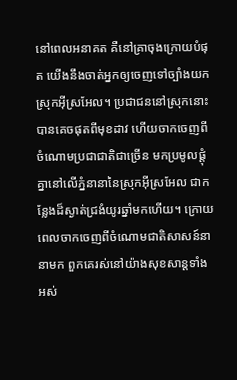នៅពេលអនាគត គឺនៅគ្រាចុងក្រោយបំផុត យើងនឹងចាត់អ្នកឲ្យចេញទៅច្បាំងយកស្រុកអ៊ីស្រអែល។ ប្រជាជននៅស្រុកនោះបានគេចផុតពីមុខដាវ ហើយចាកចេញពីចំណោមប្រជាជាតិជាច្រើន មកប្រមូលផ្ដុំគ្នានៅលើភ្នំនានានៃស្រុកអ៊ីស្រអែល ជាកន្លែងដ៏ស្ងាត់ជ្រងំយូរឆ្នាំមកហើយ។ ក្រោយពេលចាកចេញពីចំណោមជាតិសាសន៍នានាមក ពួកគេរស់នៅយ៉ាងសុខសាន្តទាំងអស់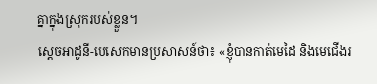គ្នាក្នុងស្រុករបស់ខ្លួន។
ស្តេចអាដូនី-បេសេកមានប្រសាសន៍ថា៖ «ខ្ញុំបានកាត់មេដៃ និងមេជើងរ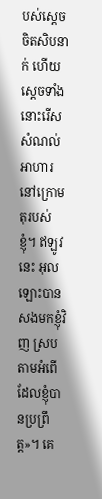បស់ស្តេចចិតសិបនាក់ ហើយស្តេចទាំងនោះរើសសំណល់អាហារ នៅក្រោមតុរបស់ខ្ញុំ។ ឥឡូវនេះ អុលឡោះបានសងមកខ្ញុំវិញ ស្របតាមអំពើដែលខ្ញុំបានប្រព្រឹត្ត»។ គេ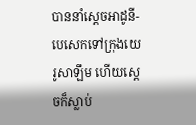បាននាំស្តេចអាដូនី-បេសេកទៅក្រុងយេរូសាឡឹម ហើយស្តេចក៏ស្លាប់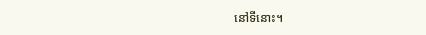នៅទីនោះ។